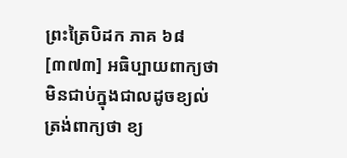ព្រះត្រៃបិដក ភាគ ៦៨
[៣៧៣] អធិប្បាយពាក្យថា មិនជាប់ក្នុងជាលដូចខ្យល់ ត្រង់ពាក្យថា ខ្យ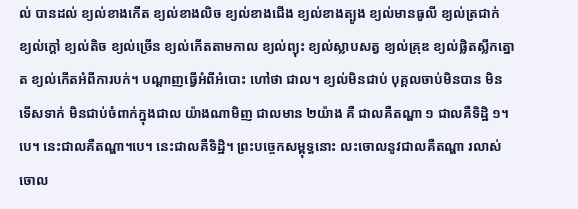ល់ បានដល់ ខ្យល់ខាងកើត ខ្យល់ខាងលិច ខ្យល់ខាងជើង ខ្យល់ខាងត្បូង ខ្យល់មានធូលី ខ្យល់ត្រជាក់ ខ្យល់ក្តៅ ខ្យល់តិច ខ្យល់ច្រើន ខ្យល់កើតតាមកាល ខ្យល់ព្យុះ ខ្យល់ស្លាបសត្វ ខ្យល់គ្រុឌ ខ្យល់ផ្លិតស្លឹកត្នោត ខ្យល់កើតអំពីការបក់។ បណ្តាញធ្វើអំពីអំបោះ ហៅថា ជាល។ ខ្យល់មិនជាប់ បុគ្គលចាប់មិនបាន មិនទើសទាក់ មិនជាប់ចំពាក់ក្នុងជាល យ៉ាងណាមិញ ជាលមាន ២យ៉ាង គឺ ជាលគឺតណ្ហា ១ ជាលគឺទិដ្ឋិ ១។បេ។ នេះជាលគឺតណ្ហា។បេ។ នេះជាលគឺទិដ្ឋិ។ ព្រះបច្ចេកសម្ពុទ្ធនោះ លះចោលនូវជាលគឺតណ្ហា រលាស់ចោល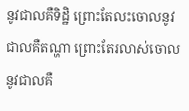នូវជាលគឺទិដ្ឋិ ព្រោះតែលះចោលនូវជាលគឺតណ្ហា ព្រោះតែរលាស់ចោលនូវជាលគឺ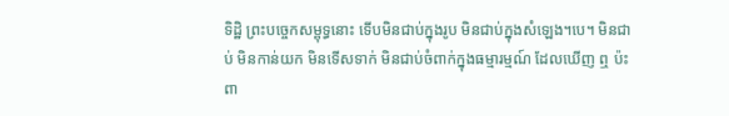ទិដ្ឋិ ព្រះបច្ចេកសម្ពុទ្ធនោះ ទើបមិនជាប់ក្នុងរូប មិនជាប់ក្នុងសំឡេង។បេ។ មិនជាប់ មិនកាន់យក មិនទើសទាក់ មិនជាប់ចំពាក់ក្នុងធម្មារម្មណ៍ ដែលឃើញ ឮ ប៉ះពា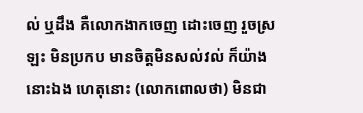ល់ ឬដឹង គឺលោកងាកចេញ ដោះចេញ រួចស្រឡះ មិនប្រកប មានចិត្តមិនសល់វល់ ក៏យ៉ាងនោះឯង ហេតុនោះ (លោកពោលថា) មិនជា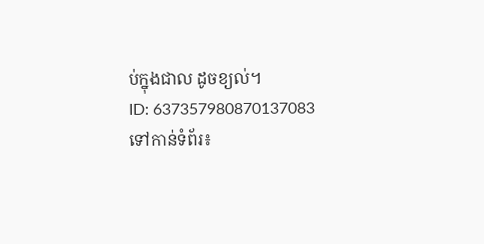ប់ក្នុងជាល ដូចខ្យល់។
ID: 637357980870137083
ទៅកាន់ទំព័រ៖